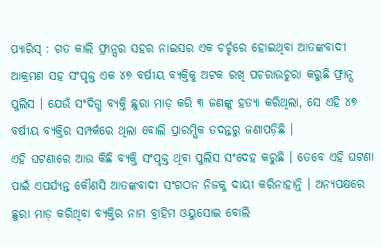ପ୍ୟାରିସ୍ : ଗତ କାଲି ଫ୍ରାନ୍ସର ସହର ନାଇସର ଏକ ଚର୍ଚ୍ଚରେ ହୋଇଥିବା ଆତଙ୍କବାଦୀ ଆକ୍ରମଣ ସହ ସଂପୃକ୍ତ ଏକ ୪୭ ବର୍ଷୀୟ ବ୍ୟକ୍ତିକୁ ଅଟକ ରଖି ପଚରାଉଚୁରା କରୁଛି ଫ୍ରାନ୍ସ ପୁଲିସ । ଯେଉଁ ସଂଦିଗ୍ଧ ବ୍ୟକ୍ତି ଛୁରା ମାଡ଼ କରି ୩ ଜଣଙ୍କୁ ହତ୍ୟା କରିଥିଲା, ସେ ଏହି ୪୭ ବର୍ଷୀୟ ବ୍ୟକ୍ତିର ସମ୍ପର୍କରେ ଥିଲା ବୋଲି ପ୍ରାରମ୍ଭିକ ତଦନ୍ତରୁ ଜଣାପଡ଼ିଛି ।
ଏହି ଘଟଣାରେ ଆଉ କିଛି ବ୍ୟକ୍ତି ସଂପୃକ୍ତ ଥିବା ପୁଲିସ ସଂଦେହ କରୁଛି । ତେବେ ଏହି ଘଟଣା ପାଇଁ ଏପର୍ଯ୍ୟନ୍ତ କୌଣସି ଆତଙ୍କବାଦୀ ସଂଗଠନ ନିଜକୁ ଦାୟୀ କରିନାହାନ୍ତି । ଅନ୍ୟପକ୍ଷରେ ଛୁରା ମାଡ଼ କରିଥିବା ବ୍ୟକ୍ତିର ନାମ ବ୍ରାହିମ ଓୟୁସୋଇ ବୋଲି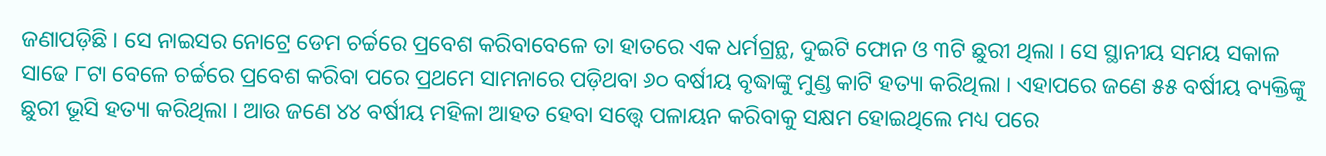ଜଣାପଡ଼ିଛି । ସେ ନାଇସର ନୋଟ୍ରେ ଡେମ ଚର୍ଚ୍ଚରେ ପ୍ରବେଶ କରିବାବେଳେ ତା ହାତରେ ଏକ ଧର୍ମଗ୍ରନ୍ଥ, ଦୁଇଟି ଫୋନ ଓ ୩ଟି ଛୁରୀ ଥିଲା । ସେ ସ୍ଥାନୀୟ ସମୟ ସକାଳ ସାଢେ ୮ଟା ବେଳେ ଚର୍ଚ୍ଚରେ ପ୍ରବେଶ କରିବା ପରେ ପ୍ରଥମେ ସାମନାରେ ପଡ଼ିଥବା ୬୦ ବର୍ଷୀୟ ବୃଦ୍ଧାଙ୍କୁ ମୁଣ୍ଡ କାଟି ହତ୍ୟା କରିଥିଲା । ଏହାପରେ ଜଣେ ୫୫ ବର୍ଷୀୟ ବ୍ୟକ୍ତିଙ୍କୁ ଛୁରୀ ଭୂସି ହତ୍ୟା କରିଥିଲା । ଆଉ ଜଣେ ୪୪ ବର୍ଷୀୟ ମହିଳା ଆହତ ହେବା ସତ୍ତ୍ବେ ପଳାୟନ କରିବାକୁ ସକ୍ଷମ ହୋଇଥିଲେ ମଧ୍ୟ ପରେ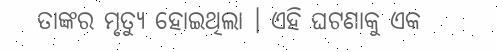ତାଙ୍କର ମୃତ୍ୟୁ ହୋଇଥିଲା । ଏହି ଘଟଣାକୁ ଏକ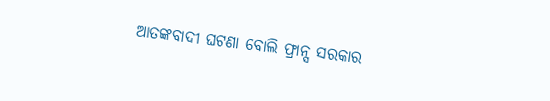ଆତଙ୍କବାଦୀ ଘଟଣା ବୋଲି ଫ୍ରାନ୍ସ ସରକାର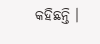କହିଛନ୍ତି ।